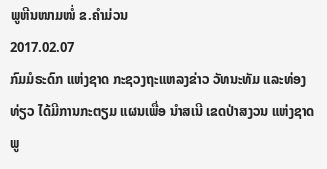ພູຫີນໜາມໜໍ່ ຂ.ຄໍາມ່ວນ
2017.02.07
ກົມມໍຣະດົກ ແຫ່ງຊາດ ກະຊວງຖະແຫລງຂ່າວ ວັທນະທັມ ແລະທ່ອງທ່ຽວ ໄດ້ມີການກະຕຽມ ແຜນເພື່ອ ນຳສເນີ ເຂດປ່າສງວນ ແຫ່ງຊາດ ພູ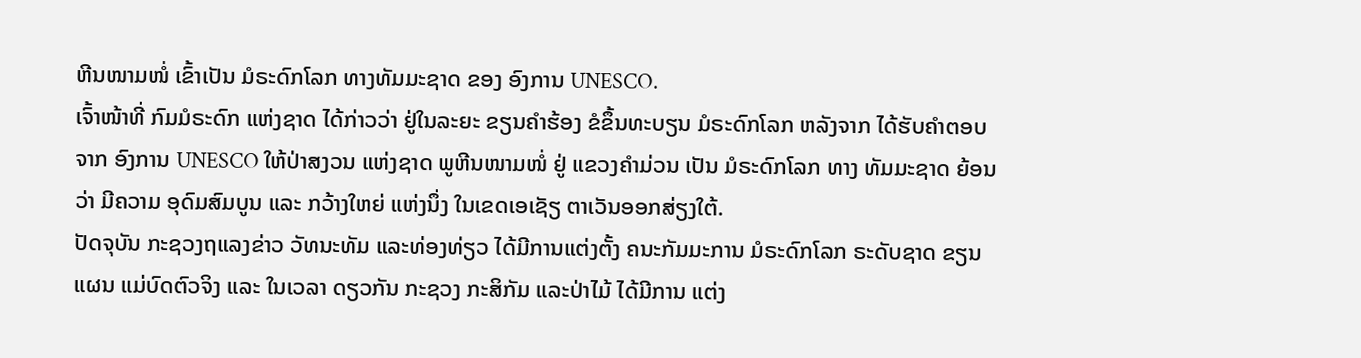ຫີນໜາມໜໍ່ ເຂົ້າເປັນ ມໍຣະດົກໂລກ ທາງທັມມະຊາດ ຂອງ ອົງການ UNESCO.
ເຈົ້າໜ້າທີ່ ກົມມໍຣະດົກ ແຫ່ງຊາດ ໄດ້ກ່າວວ່າ ຢູ່ໃນລະຍະ ຂຽນຄຳຮ້ອງ ຂໍຂຶ້ນທະບຽນ ມໍຣະດົກໂລກ ຫລັງຈາກ ໄດ້ຮັບຄໍາຕອບ ຈາກ ອົງການ UNESCO ໃຫ້ປ່າສງວນ ແຫ່ງຊາດ ພູຫີນໜາມໜໍ່ ຢູ່ ແຂວງຄໍາມ່ວນ ເປັນ ມໍຣະດົກໂລກ ທາງ ທັມມະຊາດ ຍ້ອນວ່າ ມີຄວາມ ອຸດົມສົມບູນ ແລະ ກວ້າງໃຫຍ່ ແຫ່ງນຶ່ງ ໃນເຂດເອເຊັຽ ຕາເວັນອອກສ່ຽງໃຕ້.
ປັດຈຸບັນ ກະຊວງຖແລງຂ່າວ ວັທນະທັມ ແລະທ່ອງທ່ຽວ ໄດ້ມີການແຕ່ງຕັ້ງ ຄນະກັມມະການ ມໍຣະດົກໂລກ ຣະດັບຊາດ ຂຽນແຜນ ແມ່ບົດຕົວຈິງ ແລະ ໃນເວລາ ດຽວກັນ ກະຊວງ ກະສິກັມ ແລະປ່າໄມ້ ໄດ້ມີການ ແຕ່ງ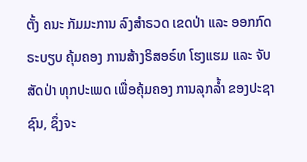ຕັ້ງ ຄນະ ກັມມະການ ລົງສຳຣວດ ເຂດປ່າ ແລະ ອອກກົດຣະບຽບ ຄຸ້ມຄອງ ການສ້າງຣິສອຣ໌ທ ໂຮງແຮມ ແລະ ຈັບສັດປ່າ ທຸກປະເພດ ເພື່ອຄຸ້ມຄອງ ການລຸກລ້ຳ ຂອງປະຊາຊົນ, ຊຶ່ງຈະ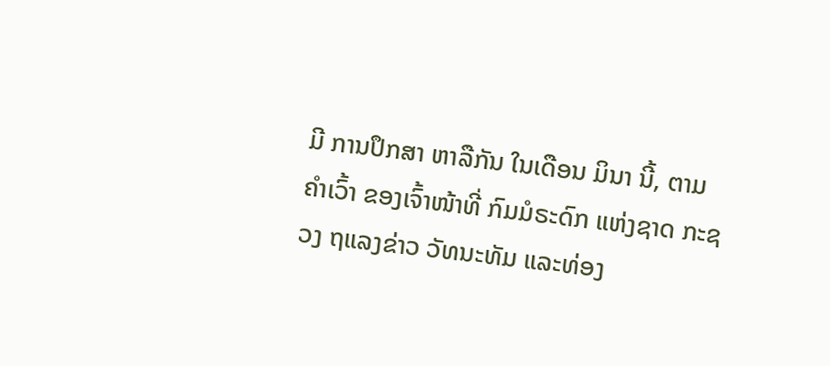ມີ ການປຶກສາ ຫາລືກັນ ໃນເດືອນ ມິນາ ນີ້, ຕາມຄຳເວົ້າ ຂອງເຈົ້າໜ້າທີ່ ກົມມໍຣະດົກ ແຫ່ງຊາດ ກະຊວງ ຖແລງຂ່າວ ວັທນະທັມ ແລະທ່ອງ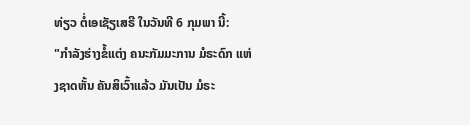ທ່ຽວ ຕໍ່ເອເຊັຽເສຣີ ໃນວັນທີ 6 ກຸມພາ ນີ້:
"ກຳລັງຮ່າງຂໍ້ແຕ່ງ ຄນະກັມມະການ ມໍຣະດົກ ແຫ່ງຊາດຫັ້ນ ຄັນສິເວົ້າແລ້ວ ມັນເປັນ ມໍຣະ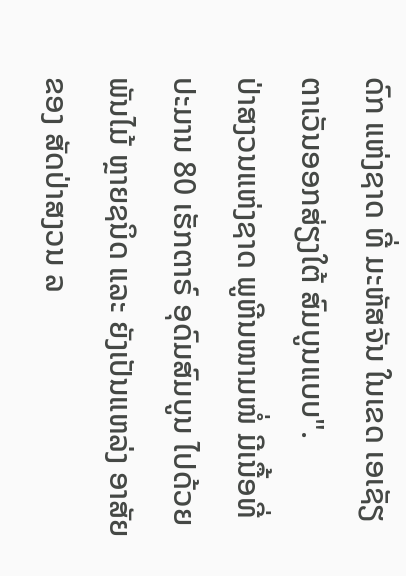ດົກ ແຫ່ງຊາດ ທີ່ ມະຫັສຈັນ ໃນເຂດ ເອເຊັຽ ຕາເວັນອອກສ່ຽງໃຕ້ ສົມບູນແບບ".
ປ່າສງວນແຫ່ງຊາດ ພູຫີນໜາມໜໍ່ ມີເນື້ອທີ່ ປະມານ 80 ເຮັກຕາຣ໌ ອຸດົມສົມບູນ ໄປດ້ວຍພັນໄມ້ ຫຼາຍຊນິດ ແລະ ຍັງເປັນແຫລ່ງ ອາສັຍຂອງ ສັດປ່າສງວນ ລ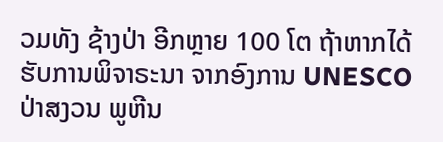ວມທັງ ຊ້າງປ່າ ອີກຫຼາຍ 100 ໂຕ ຖ້າຫາກໄດ້ ຮັບການພິຈາຣະນາ ຈາກອົງການ UNESCO ປ່າສງວນ ພູຫີນ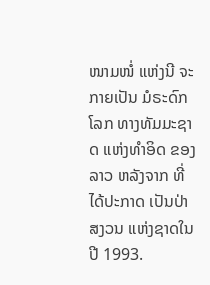ໜາມໜໍ່ ແຫ່ງນີ ຈະກາຍເປັນ ມໍຣະດົກໂລກ ທາງທັມມະຊາດ ແຫ່ງທຳອິດ ຂອງລາວ ຫລັງຈາກ ທີ່ໄດ້ປະກາດ ເປັນປ່າສງວນ ແຫ່ງຊາດໃນປີ 1993.